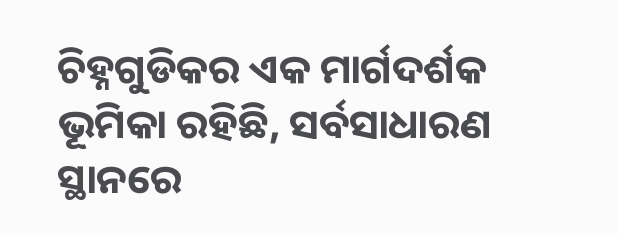ଚିହ୍ନଗୁଡିକର ଏକ ମାର୍ଗଦର୍ଶକ ଭୂମିକା ରହିଛି, ସର୍ବସାଧାରଣ ସ୍ଥାନରେ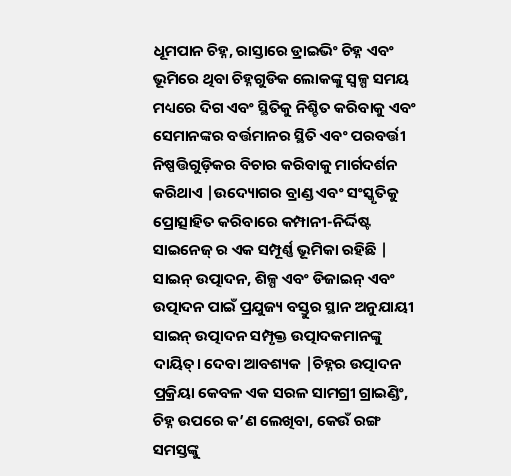ଧୂମପାନ ଚିହ୍ନ, ରାସ୍ତାରେ ଡ୍ରାଇଭିଂ ଚିହ୍ନ ଏବଂ ଭୂମିରେ ଥିବା ଚିହ୍ନଗୁଡିକ ଲୋକଙ୍କୁ ସ୍ୱଳ୍ପ ସମୟ ମଧ୍ୟରେ ଦିଗ ଏବଂ ସ୍ଥିତିକୁ ନିଶ୍ଚିତ କରିବାକୁ ଏବଂ ସେମାନଙ୍କର ବର୍ତ୍ତମାନର ସ୍ଥିତି ଏବଂ ପରବର୍ତ୍ତୀ ନିଷ୍ପତ୍ତିଗୁଡ଼ିକର ବିଚାର କରିବାକୁ ମାର୍ଗଦର୍ଶନ କରିଥାଏ |ଉଦ୍ୟୋଗର ବ୍ରାଣ୍ଡ ଏବଂ ସଂସ୍କୃତିକୁ ପ୍ରୋତ୍ସାହିତ କରିବାରେ କମ୍ପାନୀ-ନିର୍ଦ୍ଦିଷ୍ଟ ସାଇନେଜ୍ ର ଏକ ସମ୍ପୂର୍ଣ୍ଣ ଭୂମିକା ରହିଛି |
ସାଇନ୍ ଉତ୍ପାଦନ, ଶିଳ୍ପ ଏବଂ ଡିଜାଇନ୍ ଏବଂ ଉତ୍ପାଦନ ପାଇଁ ପ୍ରଯୁଜ୍ୟ ବସ୍ତୁର ସ୍ଥାନ ଅନୁଯାୟୀ ସାଇନ୍ ଉତ୍ପାଦନ ସମ୍ପୃକ୍ତ ଉତ୍ପାଦକମାନଙ୍କୁ ଦାୟିତ୍। ଦେବା ଆବଶ୍ୟକ |ଚିହ୍ନର ଉତ୍ପାଦନ ପ୍ରକ୍ରିୟା କେବଳ ଏକ ସରଳ ସାମଗ୍ରୀ ଗ୍ରାଇଣ୍ଡିଂ, ଚିହ୍ନ ଉପରେ କ’ଣ ଲେଖିବା, କେଉଁ ରଙ୍ଗ ସମସ୍ତଙ୍କୁ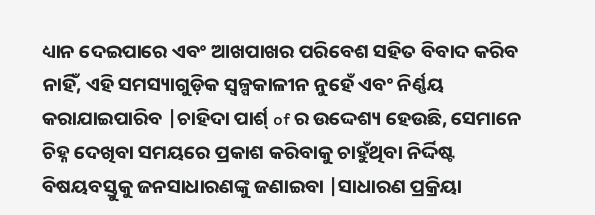ଧ୍ୟାନ ଦେଇପାରେ ଏବଂ ଆଖପାଖର ପରିବେଶ ସହିତ ବିବାଦ କରିବ ନାହିଁ, ଏହି ସମସ୍ୟାଗୁଡ଼ିକ ସ୍ୱଳ୍ପକାଳୀନ ନୁହେଁ ଏବଂ ନିର୍ଣ୍ଣୟ କରାଯାଇପାରିବ |ଚାହିଦା ପାର୍ଶ୍ of ର ଉଦ୍ଦେଶ୍ୟ ହେଉଛି, ସେମାନେ ଚିହ୍ନ ଦେଖିବା ସମୟରେ ପ୍ରକାଶ କରିବାକୁ ଚାହୁଁଥିବା ନିର୍ଦ୍ଦିଷ୍ଟ ବିଷୟବସ୍ତୁକୁ ଜନସାଧାରଣଙ୍କୁ ଜଣାଇବା |ସାଧାରଣ ପ୍ରକ୍ରିୟା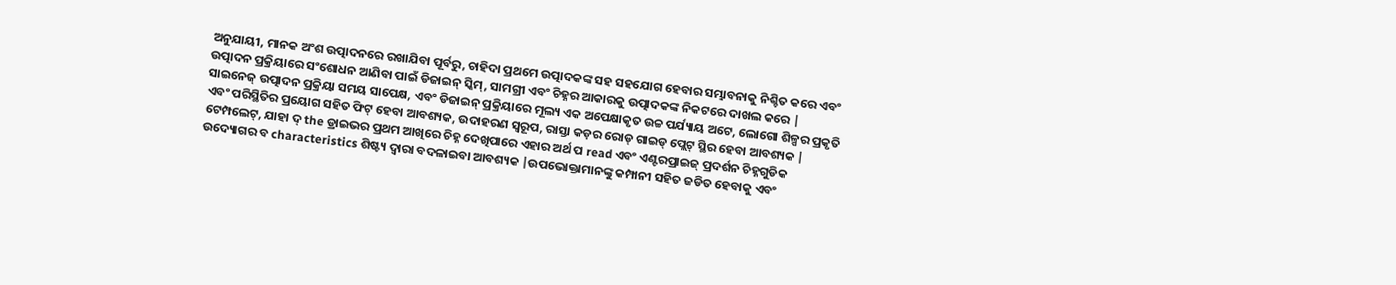ଅନୁଯାୟୀ, ମାନକ ଅଂଶ ଉତ୍ପାଦନରେ ରଖାଯିବା ପୂର୍ବରୁ, ଚାହିଦା ପ୍ରଥମେ ଉତ୍ପାଦକଙ୍କ ସହ ସହଯୋଗ ହେବାର ସମ୍ଭାବନାକୁ ନିଶ୍ଚିତ କରେ ଏବଂ ଉତ୍ପାଦନ ପ୍ରକ୍ରିୟାରେ ସଂଶୋଧନ ଆଣିବା ପାଇଁ ଡିଜାଇନ୍ ସ୍କିମ୍, ସାମଗ୍ରୀ ଏବଂ ଚିହ୍ନର ଆକାରକୁ ଉତ୍ପାଦକଙ୍କ ନିକଟରେ ଦାଖଲ କରେ |
ସାଇନେଜ୍ ଉତ୍ପାଦନ ପ୍ରକ୍ରିୟା ସମୟ ସାପେକ୍ଷ, ଏବଂ ଡିଜାଇନ୍ ପ୍ରକ୍ରିୟାରେ ମୂଲ୍ୟ ଏକ ଅପେକ୍ଷାକୃତ ଉଚ୍ଚ ପର୍ଯ୍ୟାୟ ଅଟେ, ଲୋଗୋ ଶିଳ୍ପର ପ୍ରକୃତି ଏବଂ ପରିସ୍ଥିତିର ପ୍ରୟୋଗ ସହିତ ଫିଟ୍ ହେବା ଆବଶ୍ୟକ, ଉଦାହରଣ ସ୍ୱରୂପ, ରାସ୍ତା କଡ଼ର ରୋଡ୍ ଗାଇଡ୍ ପ୍ଲେଟ୍ ସ୍ଥିର ହେବା ଆବଶ୍ୟକ | ଟେମ୍ପଲେଟ୍, ଯାହା ଦ୍ the ଡ୍ରାଇଭର ପ୍ରଥମ ଆଖିରେ ଚିହ୍ନ ଦେଖିପାରେ ଏହାର ଅର୍ଥ ପ read ଏବଂ ଏଣ୍ଟରପ୍ରାଇଜ୍ ପ୍ରଦର୍ଶନ ଚିହ୍ନଗୁଡିକ ଉଦ୍ୟୋଗର ବ characteristics ଶିଷ୍ଟ୍ୟ ଦ୍ୱାରା ବଦଳାଇବା ଆବଶ୍ୟକ |ଉପଭୋକ୍ତାମାନଙ୍କୁ କମ୍ପାନୀ ସହିତ ଜଡିତ ହେବାକୁ ଏବଂ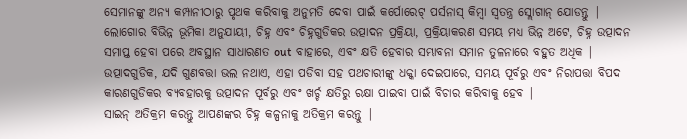ସେମାନଙ୍କୁ ଅନ୍ୟ କମ୍ପାନୀଠାରୁ ପୃଥକ କରିବାକୁ ଅନୁମତି ଦେବା ପାଇଁ କର୍ପୋରେଟ୍ ପର୍ସନାସ୍ କିମ୍ବା ସ୍ୱତନ୍ତ୍ର ସ୍ଲୋଗାନ୍ ଯୋଡନ୍ତୁ |
ଲୋଗୋର ବିଭିନ୍ନ ଭୂମିକା ଅନୁଯାୟୀ, ଚିହ୍ନ ଏବଂ ଚିହ୍ନଗୁଡିକର ଉତ୍ପାଦନ ପ୍ରକ୍ରିୟା, ପ୍ରକ୍ରିୟାକରଣ ସମୟ ମଧ୍ୟ ଭିନ୍ନ ଅଟେ, ଚିହ୍ନ ଉତ୍ପାଦନ ସମାପ୍ତ ହେବା ପରେ ଅବସ୍ଥାନ ସାଧାରଣତ out ବାହାରେ, ଏବଂ କ୍ଷତି ହେବାର ସମ୍ଭାବନା ସମାନ ତୁଳନାରେ ବହୁତ ଅଧିକ | ଉତ୍ପାଦଗୁଡିକ, ଯଦି ଗୁଣବତ୍ତା ଭଲ ନଥାଏ, ଏହା ପଡିବା ସହ ପଥଚାରୀଙ୍କୁ ଧକ୍କା ଦେଇପାରେ, ସମୟ ପୂର୍ବରୁ ଏବଂ ନିରାପତ୍ତା ବିପଦ କାରଣଗୁଡିକର ବ୍ୟବହାରକୁ ଉତ୍ପାଦନ ପୂର୍ବରୁ ଏବଂ ଖର୍ଚ୍ଚ କ୍ଷତିରୁ ରକ୍ଷା ପାଇବା ପାଇଁ ବିଚାର କରିବାକୁ ହେବ |
ସାଇନ୍ ଅତିକ୍ରମ କରନ୍ତୁ ଆପଣଙ୍କର ଚିହ୍ନ କଳ୍ପନାକୁ ଅତିକ୍ରମ କରନ୍ତୁ |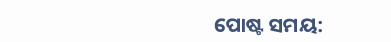ପୋଷ୍ଟ ସମୟ: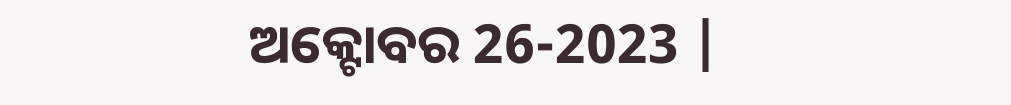ଅକ୍ଟୋବର 26-2023 |